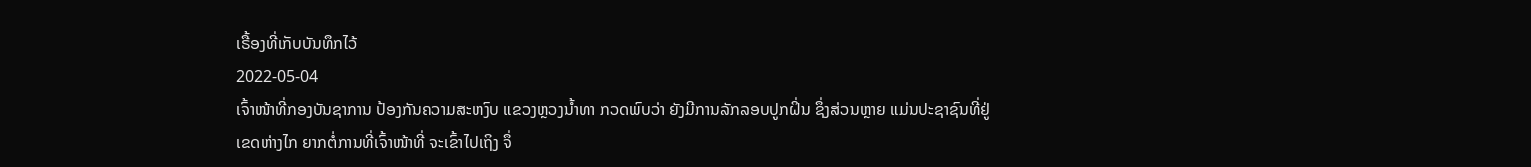ເຣື້ອງທີ່ເກັບບັນທຶກໄວ້
2022-05-04
ເຈົ້າໜ້າທີ່ກອງບັນຊາການ ປ້ອງກັນຄວາມສະຫງົບ ແຂວງຫຼວງນໍ້າທາ ກວດພົບວ່າ ຍັງມີການລັກລອບປູກຝິ່ນ ຊຶ່ງສ່ວນຫຼາຍ ແມ່ນປະຊາຊົນທີ່ຢູ່ເຂດຫ່າງໄກ ຍາກຕໍ່ການທີ່ເຈົ້າໜ້າທີ່ ຈະເຂົ້າໄປເຖິງ ຈຶ່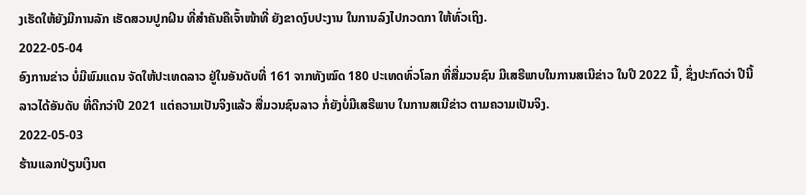ງເຮັດໃຫ້ຍັງມີການລັກ ເຮັດສວນປູກຝິນ ທີ່ສຳຄັນຄືເຈົ້າໜ້າທີ່ ຍັງຂາດງົບປະງານ ໃນການລົງໄປກວດກາ ໃຫ້ທົ່ວເຖິງ.
2022-05-04
ອົງການຂ່າວ ບໍ່ມີພົມແດນ ຈັດໃຫ້ປະເທດລາວ ຢູ່ໃນອັນດັບທີ່ 161 ຈາກທັງໝົດ 180 ປະເທດທົ່ວໂລກ ທີ່ສື່ມວນຊົນ ມີເສຣີພາບໃນການສເນີຂ່າວ ໃນປີ 2022 ນີ້, ຊຶ່ງປະກົດວ່າ ປີນີ້ລາວໄດ້ອັນດັບ ທີ່ດີກວ່າປີ 2021 ແຕ່ຄວາມເປັນຈິງແລ້ວ ສື່ມວນຊົນລາວ ກໍ່ຍັງບໍ່ມີເສຣີພາບ ໃນການສເນີຂ່າວ ຕາມຄວາມເປັນຈິງ.
2022-05-03
ຮ້ານແລກປ່ຽນເງິນຕ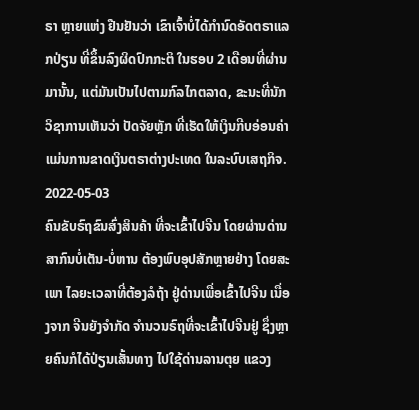ຣາ ຫຼາຍແຫ່ງ ຢືນຢັນວ່າ ເຂົາເຈົ້າບໍ່ໄດ້ກຳນົດອັດຕຣາແລກປ່ຽນ ທີ່ຂຶ້ນລົງຜິດປົກກະຕິ ໃນຮອບ 2 ເດືອນທີ່ຜ່ານມານັ້ນ, ແຕ່ມັນເປັນໄປຕາມກົລໄກຕລາດ, ຂະນະທີ່ນັກວິຊາການເຫັນວ່າ ປັດຈັຍຫຼັກ ທີ່ເຮັດໃຫ້ເງິນກີບອ່ອນຄ່າ ແມ່ນການຂາດເງິນຕຣາຕ່າງປະເທດ ໃນລະບົບເສຖກິຈ.
2022-05-03
ຄົນຂັບຣົຖຂົນສົ່ງສິນຄ້າ ທີ່ຈະເຂົ້າໄປຈີນ ໂດຍຜ່ານດ່ານສາກົນບໍ່ເຕັນ-ບໍ່ຫານ ຕ້ອງພົບອຸປສັກຫຼາຍຢ່າງ ໂດຍສະເພາ ໄລຍະເວລາທີ່ຕ້ອງລໍຖ້າ ຢູ່ດ່ານເພື່ອເຂົ້າໄປຈີນ ເນື່ອງຈາກ ຈີນຍັງຈຳກັດ ຈຳນວນຣົຖທີ່ຈະເຂົ້າໄປຈີນຢູ່ ຊຶ່ງຫຼາຍຄົນກໍໄດ້ປ່ຽນເສັ້ນທາງ ໄປໃຊ້ດ່ານລານຕຸຍ ແຂວງ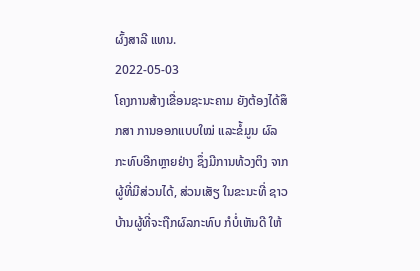ຜົ້ງສາລີ ແທນ.
2022-05-03
ໂຄງການສ້າງເຂື່ອນຊະນະຄາມ ຍັງຕ້ອງໄດ້ສຶກສາ ການອອກແບບໃໝ່ ແລະຂໍ້ມູນ ຜົລກະທົບອີກຫຼາຍຢ່າງ ຊຶ່ງມີການທ້ວງຕິງ ຈາກຜູ້ທີ່ມີສ່ວນໄດ້, ສ່ວນເສັຽ ໃນຂະນະທີ່ ຊາວບ້ານຜູ້ທີ່ຈະຖືກຜົລກະທົບ ກໍບໍ່ເຫັນດີ ໃຫ້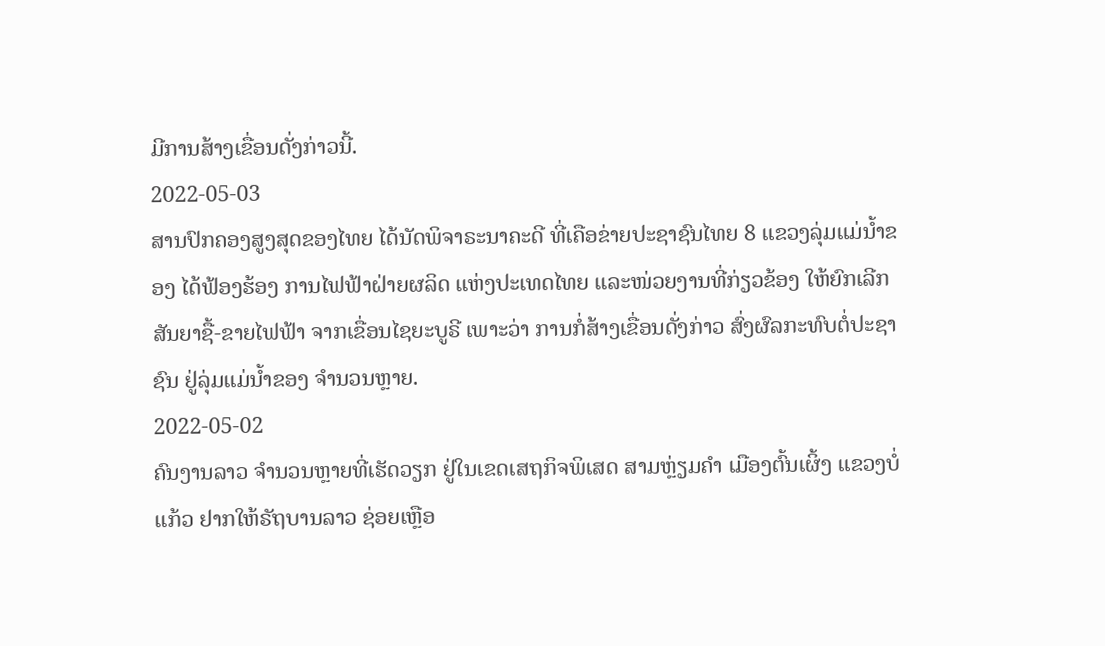ມີການສ້າງເຂື່ອນດັ່ງກ່າວນີ້.
2022-05-03
ສານປົກຄອງສູງສຸດຂອງໄທຍ ໄດ້ນັດພິຈາຣະນາຄະດີ ທີ່ເຄືອຂ່າຍປະຊາຊົນໄທຍ 8 ແຂວງລຸ່ມແມ່ນ້ຳຂອງ ໄດ້ຟ້ອງຮ້ອງ ການໄຟຟ້າຝ່າຍຜລິດ ແຫ່ງປະເທດໄທຍ ແລະໜ່ວຍງານທີ່ກ່ຽວຂ້ອງ ໃຫ້ຍົກເລີກ ສັນຍາຊື້-ຂາຍໄຟຟ້າ ຈາກເຂື່ອນໄຊຍະບູຣີ ເພາະວ່າ ການກໍ່ສ້າງເຂື່ອນດັ່ງກ່າວ ສົ່ງຜົລກະທົບຕໍ່ປະຊາຊົນ ຢູ່ລຸ່ມແມ່ນ້ຳຂອງ ຈຳນວນຫຼາຍ.
2022-05-02
ຄົນງານລາວ ຈຳນວນຫຼາຍທີ່ເຮັດວຽກ ຢູ່ໃນເຂດເສຖກິຈພິເສດ ສາມຫຼ່ຽມຄຳ ເມືອງຕົ້ນເຜິ້ງ ແຂວງບໍ່ແກ້ວ ຢາກໃຫ້ຣັຖບານລາວ ຊ່ອຍເຫຼືອ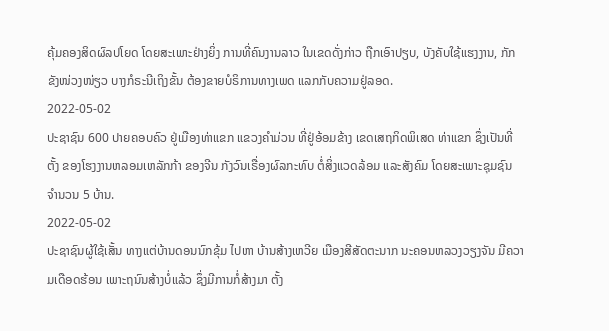ຄຸ້ມຄອງສິດຜົລປໂຍດ ໂດຍສະເພາະຢ່າງຍິ່ງ ການທີ່ຄົນງານລາວ ໃນເຂດດັ່ງກ່າວ ຖືກເອົາປຽບ, ບັງຄັບໃຊ້ແຮງງານ, ກັກຂັງໜ່ວງໜ່ຽວ ບາງກໍຣະນີເຖິງຂັ້ນ ຕ້ອງຂາຍບໍຣິການທາງເພດ ແລກກັບຄວາມຢູ່ລອດ.
2022-05-02
ປະຊາຊົນ 600 ປາຍຄອບຄົວ ຢູ່ເມືອງທ່າແຂກ ແຂວງຄໍາມ່ວນ ທີ່ຢູ່ອ້ອມຂ້າງ ເຂດເສຖກິດພິເສດ ທ່າແຂກ ຊຶ່ງເປັນທີ່ຕັ້ງ ຂອງໂຮງງານຫລອມເຫລັກກ້າ ຂອງຈີນ ກັງວົນເຣື່ອງຜົລກະທົບ ຕໍ່ສິ່ງແວດລ້ອມ ແລະສັງຄົມ ໂດຍສະເພາະຊຸມຊົນ ຈຳນວນ 5 ບ້ານ.
2022-05-02
ປະຊາຊົນຜູ້ໃຊ້ເສັ້ນ ທາງແຕ່ບ້ານດອນນົກຂຸ້ມ ໄປຫາ ບ້ານສ້າງເຫວີຍ ເມືອງສີສັດຕະນາກ ນະຄອນຫລວງວຽງຈັນ ມີຄວາມເດືອດຮ້ອນ ເພາະຖນົນສ້າງບໍ່ແລ້ວ ຊຶ່ງມີການກໍ່ສ້າງມາ ຕັ້ງ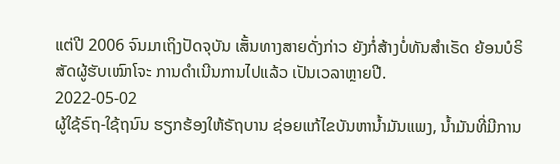ແຕ່ປີ 2006 ຈົນມາເຖິງປັດຈຸບັນ ເສັ້ນທາງສາຍດັ່ງກ່າວ ຍັງກໍ່ສ້າງບໍ່ທັນສຳເຣັດ ຍ້ອນບໍຣິສັດຜູ້ຮັບເໝົາໂຈະ ການດຳເນີນການໄປແລ້ວ ເປັນເວລາຫຼາຍປີ.
2022-05-02
ຜູ້ໃຊ້ຣົຖ-ໃຊ້ຖນົນ ຮຽກຮ້ອງໃຫ້ຣັຖບານ ຊ່ອຍແກ້ໄຂບັນຫານ້ຳມັນແພງ, ນ້ຳມັນທີ່ມີການ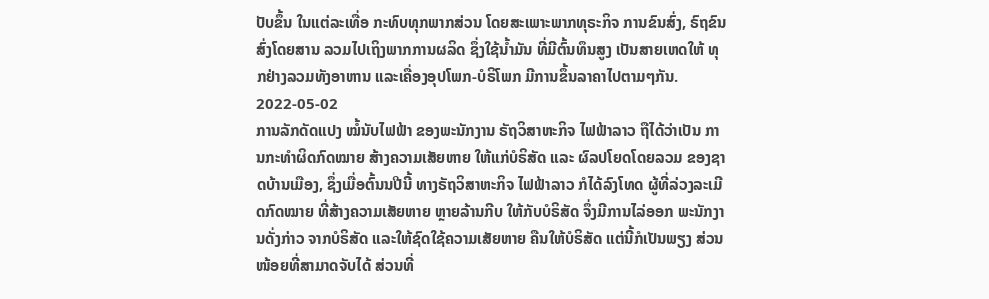ປັບຂຶ້ນ ໃນແຕ່ລະເທື່ອ ກະທົບທຸກພາກສ່ວນ ໂດຍສະເພາະພາກທຸຣະກິຈ ການຂົນສົ່ງ, ຣົຖຂົນສົ່ງໂດຍສານ ລວມໄປເຖິງພາກການຜລິດ ຊຶ່ງໃຊ້ນ້ຳມັນ ທີ່ມີຕົ້ນທຶນສູງ ເປັນສາຍເຫດໃຫ້ ທຸກຢ່າງລວມທັງອາຫານ ແລະເຄື່ອງອຸປໂພກ-ບໍຣິໂພກ ມີການຂຶ້ນລາຄາໄປຕາມໆກັນ.
2022-05-02
ການລັກດັດແປງ ໝໍ້ນັບໄຟຟ້າ ຂອງພະນັກງານ ຣັຖວິສາຫະກິຈ ໄຟຟ້າລາວ ຖືໄດ້ວ່າເປັນ ການກະທຳຜິດກົດໝາຍ ສ້າງຄວາມເສັຍຫາຍ ໃຫ້ແກ່ບໍຣິສັດ ແລະ ຜົລປໂຍດໂດຍລວມ ຂອງຊາດບ້ານເມືອງ, ຊຶ່ງເມື່ອຕົ້ນນປີນີ້ ທາງຣັຖວິສາຫະກິຈ ໄຟຟ້າລາວ ກໍໄດ້ລົງໂທດ ຜູ້ທີ່ລ່ວງລະເມີດກົດໝາຍ ທີ່ສ້າງຄວາມເສັຍຫາຍ ຫຼາຍລ້ານກີບ ໃຫ້ກັບບໍຣິສັດ ຈຶ່ງມີການໄລ່ອອກ ພະນັກງານດັ່ງກ່າວ ຈາກບໍຣິສັດ ແລະໃຫ້ຊົດໃຊ້ຄວາມເສັຍຫາຍ ຄືນໃຫ້ບໍຣິສັດ ແຕ່ນີ້ກໍເປັນພຽງ ສ່ວນໜ້ອຍທີ່ສາມາດຈັບໄດ້ ສ່ວນທີ່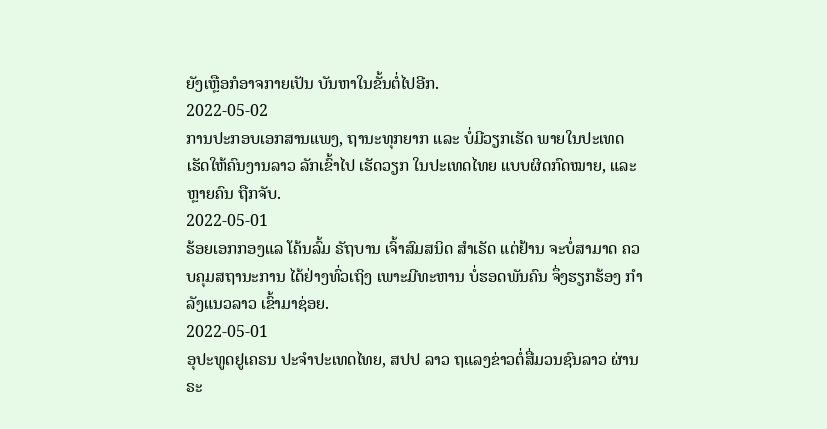ຍັງເຫຼືອກໍອາຈກາຍເປັນ ບັນຫາໃນຂັ້ນຕໍ່ໄປອີກ.
2022-05-02
ການປະກອບເອກສານແພງ, ຖານະທຸກຍາກ ແລະ ບໍ່ມີວຽກເຮັດ ພາຍໃນປະເທດ ເຮັດໃຫ້ຄົນງານລາວ ລັກເຂົ້າໄປ ເຮັດວຽກ ໃນປະເທດໄທຍ ແບບຜິດກົດໝາຍ, ແລະ ຫຼາຍຄົນ ຖືກຈັບ.
2022-05-01
ຮ້ອຍເອກກອງແລ ໂຄ້ນລົ້ມ ຣັຖບານ ເຈົ້າສົມສນິດ ສໍາເຣັດ ແຕ່ຢ້ານ ຈະບໍ່ສາມາດ ຄວບຄຸມສຖານະການ ໄດ້ຢ່າງທົ່ວເຖິງ ເພາະມີທະຫານ ບໍ່ຮອດພັນຄົນ ຈຶ່ງຮຽກຮ້ອງ ກໍາລັງແນວລາວ ເຂົ້າມາຊ່ອຍ.
2022-05-01
ອຸປະທູດຢູເຄຣນ ປະຈຳປະເທດໄທຍ, ສປປ ລາວ ຖແລງຂ່າວຕໍ່ສື່ມວນຊົນລາວ ຜ່ານຣະ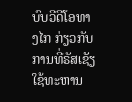ບົບວີດີໂອທາງໄກ ກ່ຽວກັບ ການທີ່ຣັສເຊັຽ ໃຊ້ທະຫານ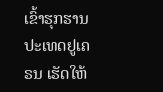ເຂົ້າຮຸກຮານ ປະເທດຢູເຄຣນ ເຮັດໃຫ້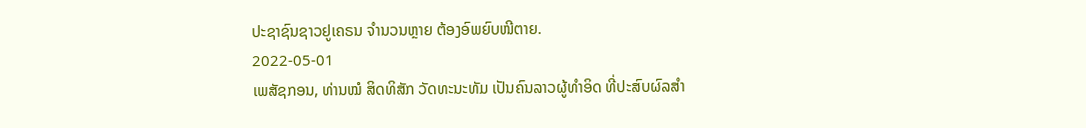ປະຊາຊົນຊາວຢູເຄຣນ ຈຳນວນຫຼາຍ ຕ້ອງອົພຍົບໜີຕາຍ.
2022-05-01
ເພສັຊກອນ, ທ່ານໝໍ ສິດທິສັກ ວັດທະນະທັມ ເປັນຄົນລາວຜູ້ທໍາອິດ ທີ່ປະສົບຜົລສໍາ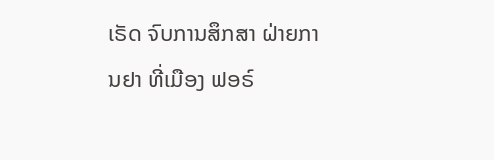ເຣັດ ຈົບການສຶກສາ ຝ່າຍການຢາ ທີ່ເມືອງ ຟອຣ໌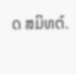ດ ສມິທຕ໌.